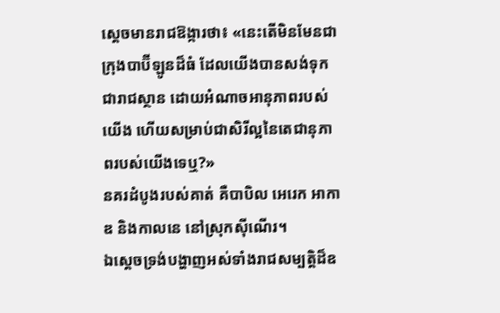ស្ដេចមានរាជឱង្ការថា៖ «នេះតើមិនមែនជាក្រុងបាប៊ីឡូនដ៏ធំ ដែលយើងបានសង់ទុកជារាជស្ថាន ដោយអំណាចអានុភាពរបស់យើង ហើយសម្រាប់ជាសិរីល្អនៃតេជានុភាពរបស់យើងទេឬ?»
នគរដំបូងរបស់គាត់ គឺបាបិល អេរេក អាកាឌ និងកាលនេ នៅស្រុកស៊ីណើរ។
ឯស្ដេចទ្រង់បង្ហាញអស់ទាំងរាជសម្បត្តិដ៏ឧ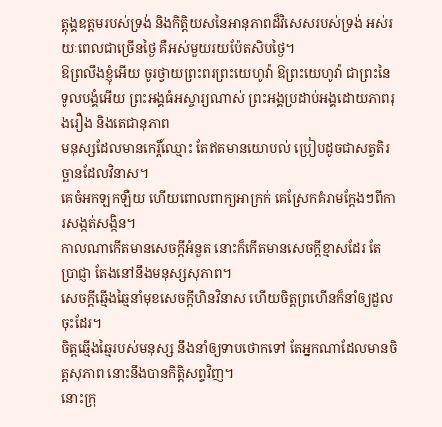ត្តុង្គឧត្តមរបស់ទ្រង់ និងកិត្តិយសនៃអានុភាពដ៏វិសេសរបស់ទ្រង់ អស់រយៈពេលជាច្រើនថ្ងៃ គឺអស់មួយរយប៉ែតសិបថ្ងៃ។
ឱព្រលឹងខ្ញុំអើយ ចូរថ្វាយព្រះពរព្រះយេហូវ៉ា ឱព្រះយេហូវ៉ា ជាព្រះនៃទូលបង្គំអើយ ព្រះអង្គធំអស្ចារ្យណាស់ ព្រះអង្គប្រដាប់អង្គដោយភាពរុងរឿង និងតេជានុភាព
មនុស្សដែលមានកេរ្តិ៍ឈ្មោះ តែឥតមានយោបល់ ប្រៀបដូចជាសត្វតិរច្ឆានដែលវិនាស។
គេចំអកឡកឡឺយ ហើយពោលពាក្យអាក្រក់ គេស្រែកគំរាមក្ដែងៗពីការសង្កត់សង្កិន។
កាលណាកើតមានសេចក្ដីអំនួត នោះក៏កើតមានសេចក្ដីខ្មាសដែរ តែប្រាជ្ញា តែងនៅនឹងមនុស្សសុភាព។
សេចក្ដីឆ្មើងឆ្មៃនាំមុខសេចក្ដីហិនវិនាស ហើយចិត្តព្រហើនក៏នាំឲ្យដួលចុះដែរ។
ចិត្តឆ្មើងឆ្មៃរបស់មនុស្ស នឹងនាំឲ្យទាបថោកទៅ តែអ្នកណាដែលមានចិត្តសុភាព នោះនឹងបានកិត្តិសព្ទវិញ។
នោះក្រុ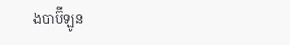ងបាប៊ីឡូន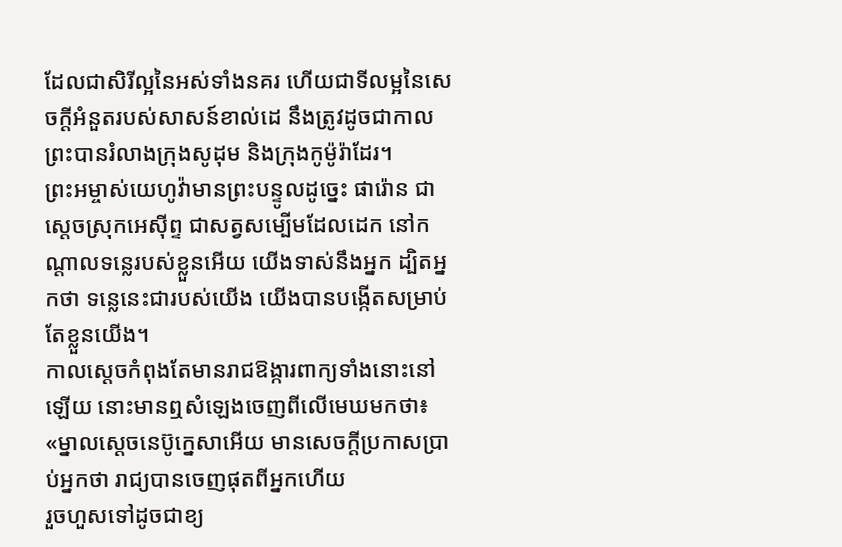ដែលជាសិរីល្អនៃអស់ទាំងនគរ ហើយជាទីលម្អនៃសេចក្ដីអំនួតរបស់សាសន៍ខាល់ដេ នឹងត្រូវដូចជាកាលព្រះបានរំលាងក្រុងសូដុម និងក្រុងកូម៉ូរ៉ាដែរ។
ព្រះអម្ចាស់យេហូវ៉ាមានព្រះបន្ទូលដូច្នេះ ផារ៉ោន ជាស្តេចស្រុកអេស៊ីព្ទ ជាសត្វសម្បើមដែលដេក នៅកណ្ដាលទន្លេរបស់ខ្លួនអើយ យើងទាស់នឹងអ្នក ដ្បិតអ្នកថា ទន្លេនេះជារបស់យើង យើងបានបង្កើតសម្រាប់តែខ្លួនយើង។
កាលស្តេចកំពុងតែមានរាជឱង្ការពាក្យទាំងនោះនៅឡើយ នោះមានឮសំឡេងចេញពីលើមេឃមកថា៖ «ម្នាលស្តេចនេប៊ូក្នេសាអើយ មានសេចក្ដីប្រកាសប្រាប់អ្នកថា រាជ្យបានចេញផុតពីអ្នកហើយ
រួចហួសទៅដូចជាខ្យ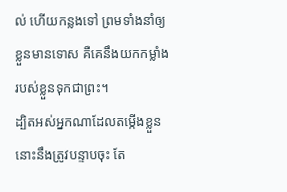ល់ ហើយកន្លងទៅ ព្រមទាំងនាំឲ្យខ្លួនមានទោស គឺគេនឹងយកកម្លាំងរបស់ខ្លួនទុកជាព្រះ។
ដ្បិតអស់អ្នកណាដែលតម្កើងខ្លួន នោះនឹងត្រូវបន្ទាបចុះ តែ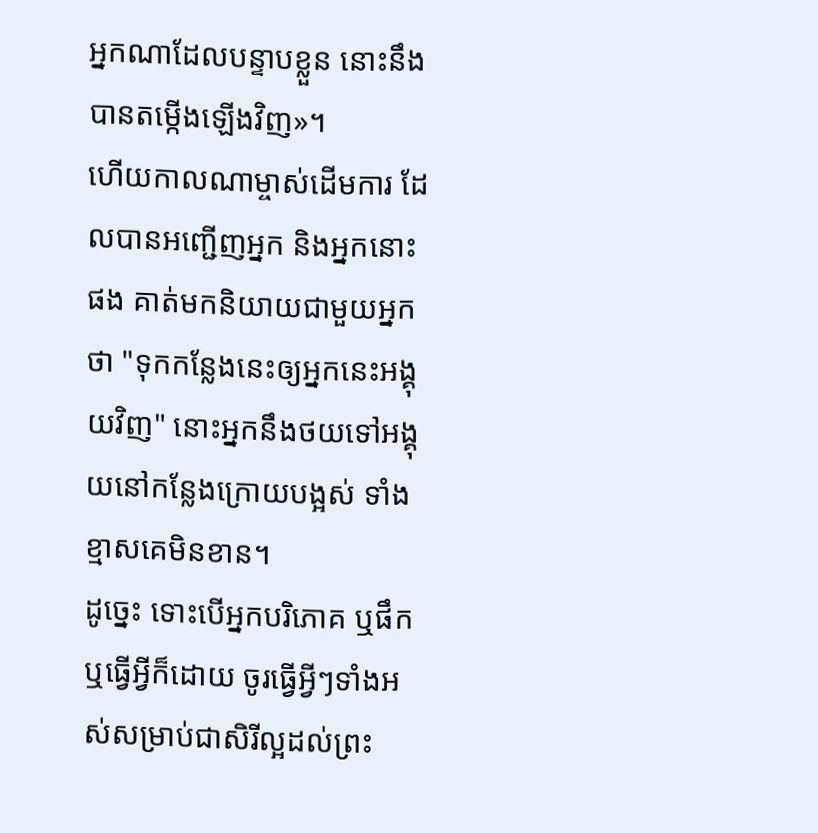អ្នកណាដែលបន្ទាបខ្លួន នោះនឹងបានតម្កើងឡើងវិញ»។
ហើយកាលណាម្ចាស់ដើមការ ដែលបានអញ្ជើញអ្នក និងអ្នកនោះផង គាត់មកនិយាយជាមួយអ្នកថា "ទុកកន្លែងនេះឲ្យអ្នកនេះអង្គុយវិញ" នោះអ្នកនឹងថយទៅអង្គុយនៅកន្លែងក្រោយបង្អស់ ទាំងខ្មាសគេមិនខាន។
ដូច្នេះ ទោះបើអ្នកបរិភោគ ឬផឹក ឬធ្វើអ្វីក៏ដោយ ចូរធ្វើអ្វីៗទាំងអស់សម្រាប់ជាសិរីល្អដល់ព្រះ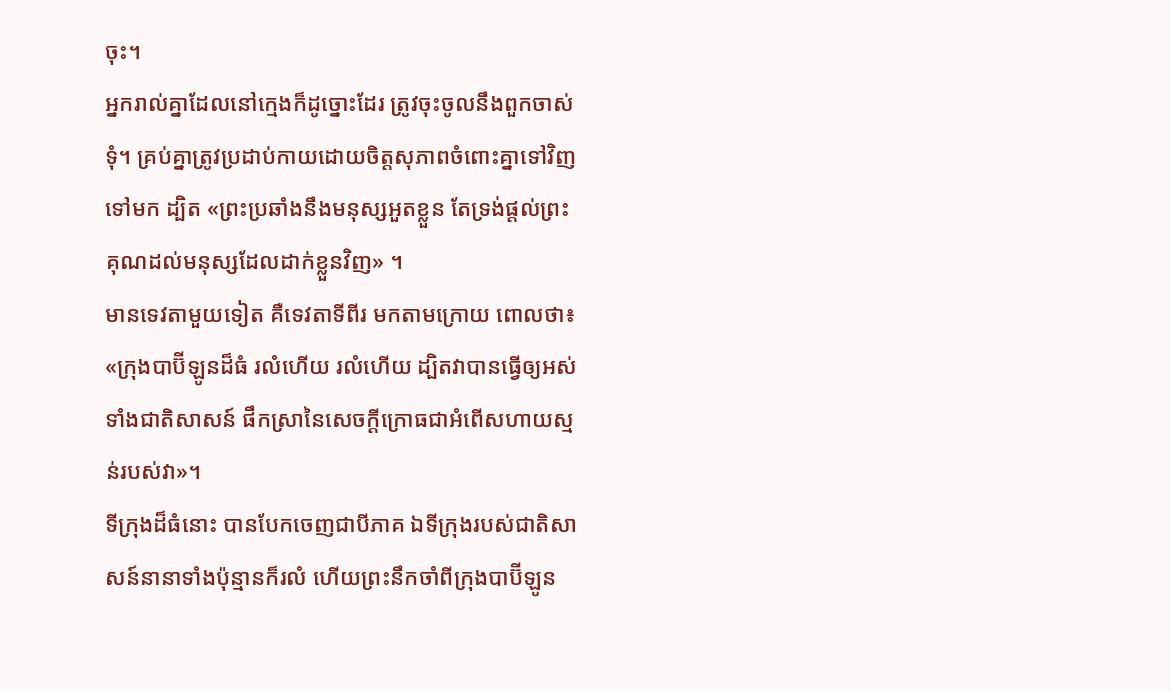ចុះ។
អ្នករាល់គ្នាដែលនៅក្មេងក៏ដូច្នោះដែរ ត្រូវចុះចូលនឹងពួកចាស់ទុំ។ គ្រប់គ្នាត្រូវប្រដាប់កាយដោយចិត្តសុភាពចំពោះគ្នាទៅវិញទៅមក ដ្បិត «ព្រះប្រឆាំងនឹងមនុស្សអួតខ្លួន តែទ្រង់ផ្តល់ព្រះគុណដល់មនុស្សដែលដាក់ខ្លួនវិញ» ។
មានទេវតាមួយទៀត គឺទេវតាទីពីរ មកតាមក្រោយ ពោលថា៖ «ក្រុងបាប៊ីឡូនដ៏ធំ រលំហើយ រលំហើយ ដ្បិតវាបានធ្វើឲ្យអស់ទាំងជាតិសាសន៍ ផឹកស្រានៃសេចក្ដីក្រោធជាអំពើសហាយស្មន់របស់វា»។
ទីក្រុងដ៏ធំនោះ បានបែកចេញជាបីភាគ ឯទីក្រុងរបស់ជាតិសាសន៍នានាទាំងប៉ុន្មានក៏រលំ ហើយព្រះនឹកចាំពីក្រុងបាប៊ីឡូន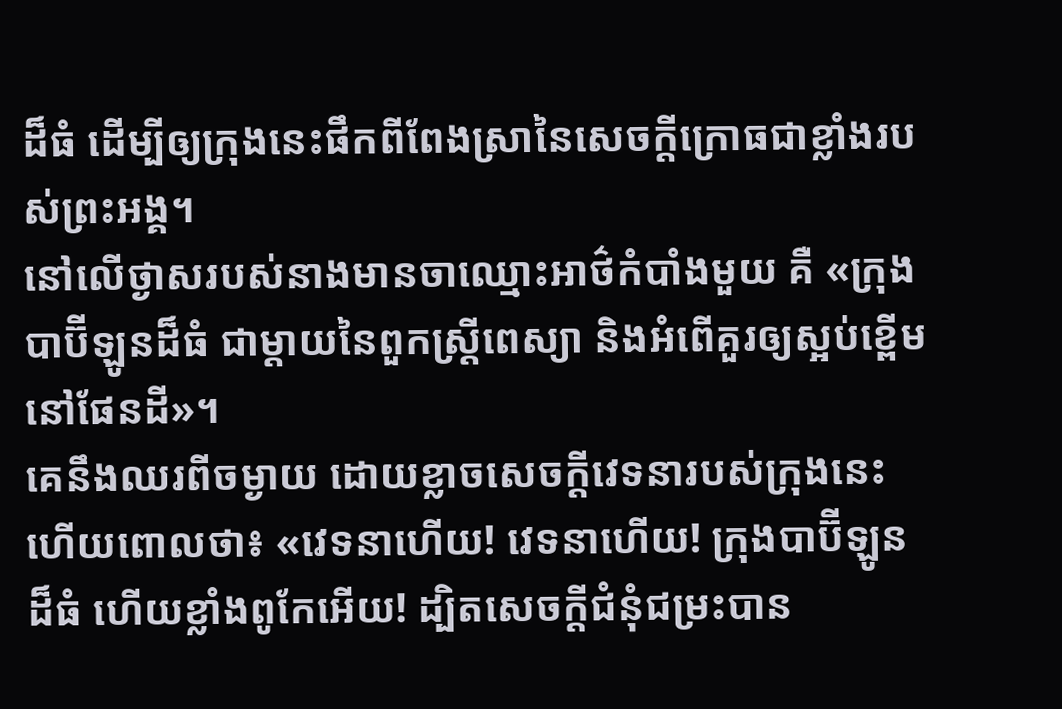ដ៏ធំ ដើម្បីឲ្យក្រុងនេះផឹកពីពែងស្រានៃសេចក្ដីក្រោធជាខ្លាំងរបស់ព្រះអង្គ។
នៅលើថ្ងាសរបស់នាងមានចាឈ្មោះអាថ៌កំបាំងមួយ គឺ «ក្រុងបាប៊ីឡូនដ៏ធំ ជាម្តាយនៃពួកស្ត្រីពេស្យា និងអំពើគួរឲ្យស្អប់ខ្ពើមនៅផែនដី»។
គេនឹងឈរពីចម្ងាយ ដោយខ្លាចសេចក្ដីវេទនារបស់ក្រុងនេះ ហើយពោលថា៖ «វេទនាហើយ! វេទនាហើយ! ក្រុងបាប៊ីឡូនដ៏ធំ ហើយខ្លាំងពូកែអើយ! ដ្បិតសេចក្ដីជំនុំជម្រះបាន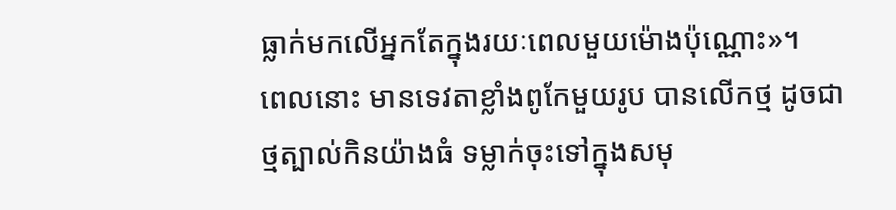ធ្លាក់មកលើអ្នកតែក្នុងរយៈពេលមួយម៉ោងប៉ុណ្ណោះ»។
ពេលនោះ មានទេវតាខ្លាំងពូកែមួយរូប បានលើកថ្ម ដូចជាថ្មត្បាល់កិនយ៉ាងធំ ទម្លាក់ចុះទៅក្នុងសមុ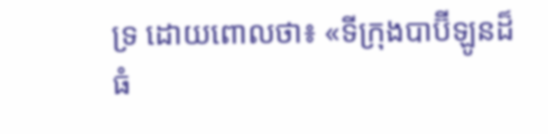ទ្រ ដោយពោលថា៖ «ទីក្រុងបាប៊ីឡូនដ៏ធំ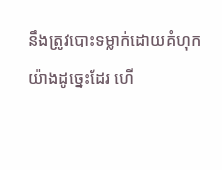នឹងត្រូវបោះទម្លាក់ដោយគំហុកយ៉ាងដូច្នេះដែរ ហើ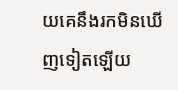យគេនឹងរកមិនឃើញទៀតឡើយ